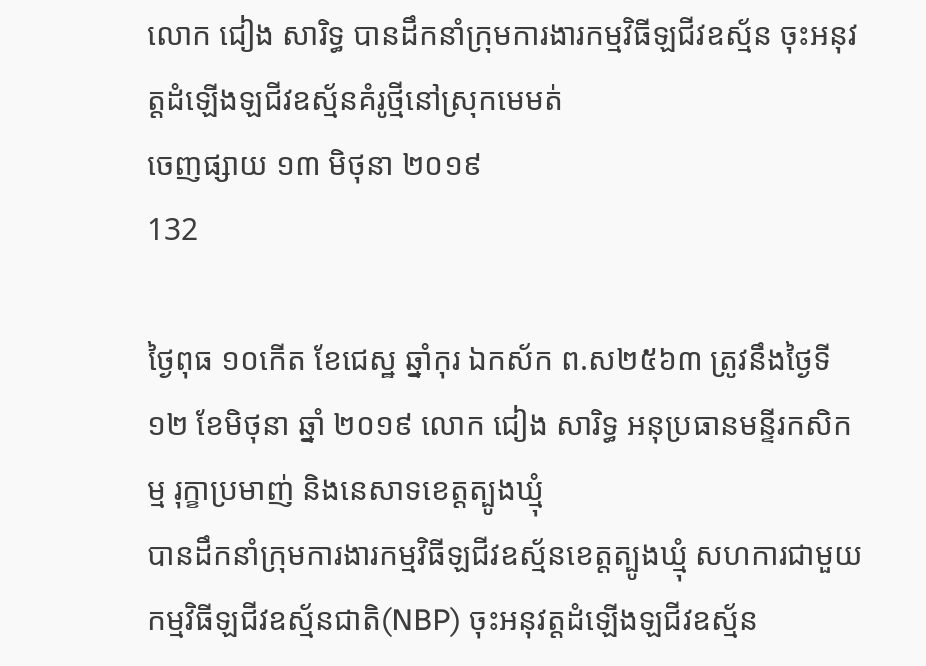លោក ជៀង សារិទ្ធ បានដឹកនាំក្រុមការងារកម្មវិធីឡជីវឧស្ម័ន ចុះអនុវត្តដំឡើងឡជីវឧស្ម័នគំរូថ្មីនៅស្រុកមេមត់
ចេញផ្សាយ ១៣ មិថុនា ២០១៩
132

ថ្ងៃពុធ ១០កើត ខែជេស្ឋ ឆ្នាំកុរ ឯកស័ក ព.ស២៥៦៣ ត្រូវនឹងថ្ងៃទី១២ ខែមិថុនា ឆ្នាំ ២០១៩ លោក ជៀង សារិទ្ធ អនុប្រធានមន្ទីរកសិកម្ម រុក្ខាប្រមាញ់ និងនេសាទខេត្តត្បូងឃ្មុំ
បានដឹកនាំក្រុមការងារកម្មវិធីឡជីវឧស្ម័នខេត្តត្បូងឃ្មុំ សហការជាមួយកម្មវិធីឡជីវឧស្ម័នជាតិ(NBP) ចុះអនុវត្តដំឡើងឡជីវឧស្ម័ន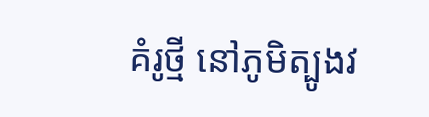គំរូថ្មី នៅភូមិត្បូងវ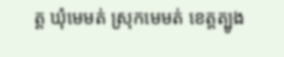ត្ត ឃុំមេមត់ ស្រុកមេមត់ ខេត្តត្បូង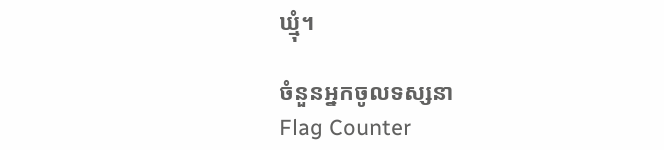ឃ្មុំ។

ចំនួនអ្នកចូលទស្សនា
Flag Counter